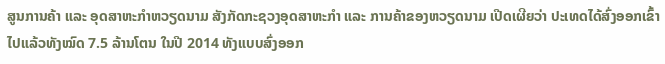ສູນການຄ້າ ແລະ ອຸດສາຫະກຳຫວຽດນາມ ສັງກັດກະຊວງອຸດສາຫະກຳ ແລະ ການຄ້າຂອງຫວຽດນາມ ເປີດເຜີຍວ່າ ປະເທດໄດ້ສົ່ງອອກເຂົ້າໄປແລ້ວທັງໝົດ 7.5 ລ້ານໂຕນ ໃນປີ 2014 ທັງແບບສົ່ງອອກ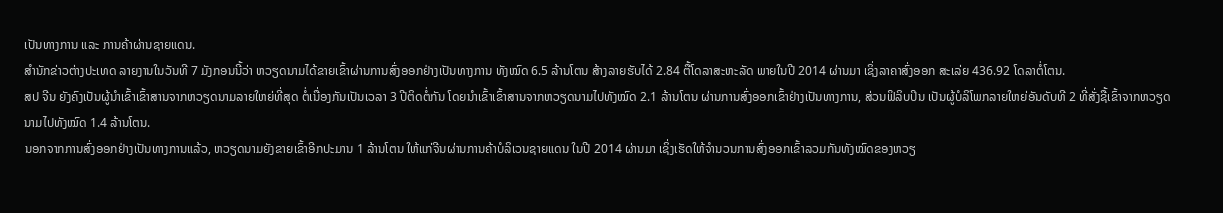ເປັນທາງການ ແລະ ການຄ້າຜ່ານຊາຍແດນ.
ສຳນັກຂ່າວຕ່າງປະເທດ ລາຍງານໃນວັນທີ 7 ມັງກອນນີ້ວ່າ ຫວຽດນາມໄດ້ຂາຍເຂົ້າຜ່ານການສົ່ງອອກຢ່າງເປັນທາງການ ທັງໝົດ 6.5 ລ້ານໂຕນ ສ້າງລາຍຮັບໄດ້ 2.84 ຕື້ໂດລາສະຫະລັດ ພາຍໃນປີ 2014 ຜ່ານມາ ເຊິ່ງລາຄາສົ່ງອອກ ສະເລ່ຍ 436.92 ໂດລາຕໍ່ໂຕນ.
ສປ ຈີນ ຍັງຄົງເປັນຜູ້ນຳເຂົ້າເຂົ້າສານຈາກຫວຽດນາມລາຍໃຫຍ່ທີ່ສຸດ ຕໍ່ເນື່ອງກັນເປັນເວລາ 3 ປີຕິດຕໍ່ກັນ ໂດຍນຳເຂົ້າເຂົ້າສານຈາກຫວຽດນາມໄປທັງໝົດ 2.1 ລ້ານໂຕນ ຜ່ານການສົ່ງອອກເຂົ້າຢ່າງເປັນທາງການ, ສ່ວນຟິລິບປິນ ເປັນຜູ້ບໍລິໂພກລາຍໃຫຍ່ອັນດັບທີ 2 ທີ່ສັ່ງຊື້ເຂົ້າຈາກຫວຽດນາມໄປທັງໝົດ 1.4 ລ້ານໂຕນ.
ນອກຈາກການສົ່ງອອກຢ່າງເປັນທາງການແລ້ວ, ຫວຽດນາມຍັງຂາຍເຂົ້າອີກປະມານ 1 ລ້ານໂຕນ ໃຫ້ແກ່ຈີນຜ່ານການຄ້າບໍລິເວນຊາຍແດນ ໃນປີ 2014 ຜ່ານມາ ເຊິ່ງເຮັດໃຫ້ຈຳນວນການສົ່ງອອກເຂົ້າລວມກັນທັງໝົດຂອງຫວຽ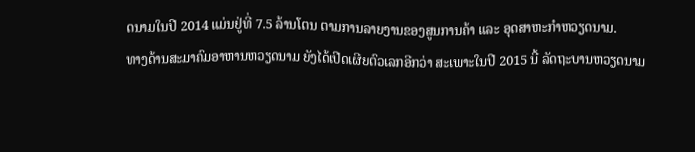ດນາມໃນປີ 2014 ແມ່ນຢູ່ທີ່ 7.5 ລ້ານໂຕນ ຕາມການລາຍງານຂອງສູນການຄ້າ ແລະ ອຸດສາຫະກຳຫວຽດນາມ.
ທາງດ້ານສະມາຄົມອາຫານຫວຽດນາມ ຍັງໄດ້ເປີດເຜີຍຕົວເລກອີກວ່າ ສະເພາະໃນປີ 2015 ນີ້ ລັດຖະບານຫວຽດນາມ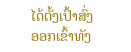ໄດ້ຕັ້ງເປົ້າສົ່ງອອກເຂົ້າທັງ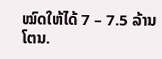ໝົດໃຫ້ໄດ້ 7 – 7.5 ລ້ານໂຕນ.